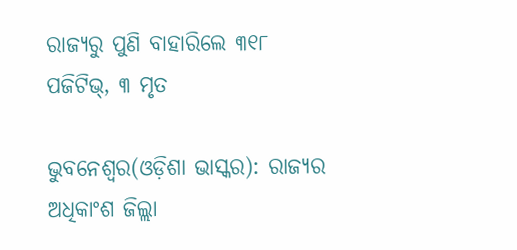ରାଜ୍ୟରୁ ପୁଣି ବାହାରିଲେ ୩୧୮ ପଜିଟିଭ୍, ୩ ମୃତ

ଭୁବନେଶ୍ୱର(ଓଡ଼ିଶା ଭାସ୍କର): ରାଜ୍ୟର ଅଧିକାଂଶ ଜିଲ୍ଲା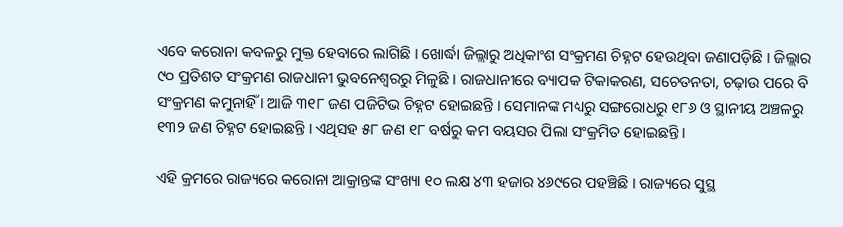ଏବେ କରୋନା କବଳରୁ ମୁକ୍ତ ହେବାରେ ଲାଗିଛି । ଖୋର୍ଦ୍ଧା ଜିଲ୍ଲାରୁ ଅଧିକାଂଶ ସଂକ୍ରମଣ ଚିହ୍ନଟ ହେଉଥିବା ଜଣାପଡ଼ିଛି । ଜିଲ୍ଲାର ୯୦ ପ୍ରତିଶତ ସଂକ୍ରମଣ ରାଜଧାନୀ ଭୁବନେଶ୍ୱରରୁ ମିଳୁଛି । ରାଜଧାନୀରେ ବ୍ୟାପକ ଟିକାକରଣ, ସଚେତନତା, ଚଢ଼ାଉ ପରେ ବି ସଂକ୍ରମଣ କମୁନାହିଁ । ଆଜି ୩୧୮ ଜଣ ପଜିଟିଭ ଚିହ୍ନଟ ହୋଇଛନ୍ତି । ସେମାନଙ୍କ ମଧ୍ୟରୁ ସଙ୍ଗରୋଧରୁ ୧୮୬ ଓ ସ୍ଥାନୀୟ ଅଞ୍ଚଳରୁ ୧୩୨ ଜଣ ଚିହ୍ନଟ ହୋଇଛନ୍ତି । ଏଥିସହ ୫୮ ଜଣ ୧୮ ବର୍ଷରୁ କମ ବୟସର ପିଲା ସଂକ୍ରମିତ ହୋଇଛନ୍ତି ।

ଏହି କ୍ରମରେ ରାଜ୍ୟରେ କରୋନା ଆକ୍ରାନ୍ତଙ୍କ ସଂଖ୍ୟା ୧୦ ଲକ୍ଷ ୪୩ ହଜାର ୪୬୯ରେ ପହଞ୍ଚିଛି । ରାଜ୍ୟରେ ସୁସ୍ଥ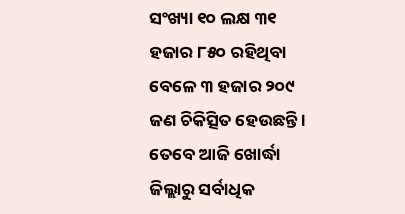ସଂଖ୍ୟା ୧୦ ଲକ୍ଷ ୩୧ ହଜାର ୮୫୦ ରହିଥିବା ବେଳେ ୩ ହଜାର ୨୦୯ ଜଣ ଚିକିତ୍ସିତ ହେଉଛନ୍ତି । ତେବେ ଆଜି ଖୋର୍ଦ୍ଧା ଜିଲ୍ଲାରୁ ସର୍ବାଧିକ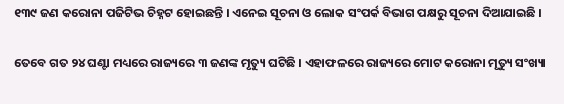୧୩୯ ଜଣ କରୋନା ପଜିଟିଭ ଚିହ୍ନଟ ହୋଇଛନ୍ତି । ଏନେଇ ସୂଚନା ଓ ଲୋକ ସଂପର୍କ ବିଭାଗ ପକ୍ଷରୁ ସୂଚନା ଦିଆଯାଇଛି ।

ତେବେ ଗତ ୨୪ ଘଣ୍ଟା ମଧ୍ୟରେ ରାଜ୍ୟରେ ୩ ଜଣଙ୍କ ମୃତ୍ୟୁ ଘଟିଛି । ଏହାଫଳରେ ରାଜ୍ୟରେ ମୋଟ କରୋନା ମୃତ୍ୟୁ ସଂଖ୍ୟା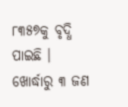୮୩୫୭କୁ ବୃଦ୍ଧି ପାଇଛି । ଖୋର୍ଦ୍ଧାରୁ ୩ ଜଣ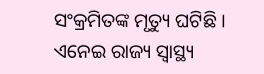ସଂକ୍ରମିତଙ୍କ ମୃତ୍ୟୁ ଘଟିଛି । ଏନେଇ ରାଜ୍ୟ ସ୍ୱାସ୍ଥ୍ୟ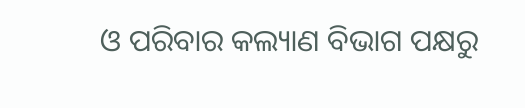ଓ ପରିବାର କଲ୍ୟାଣ ବିଭାଗ ପକ୍ଷରୁ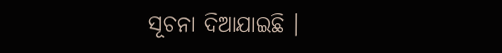ସୂଚନା ଦିଆଯାଇଛି ।